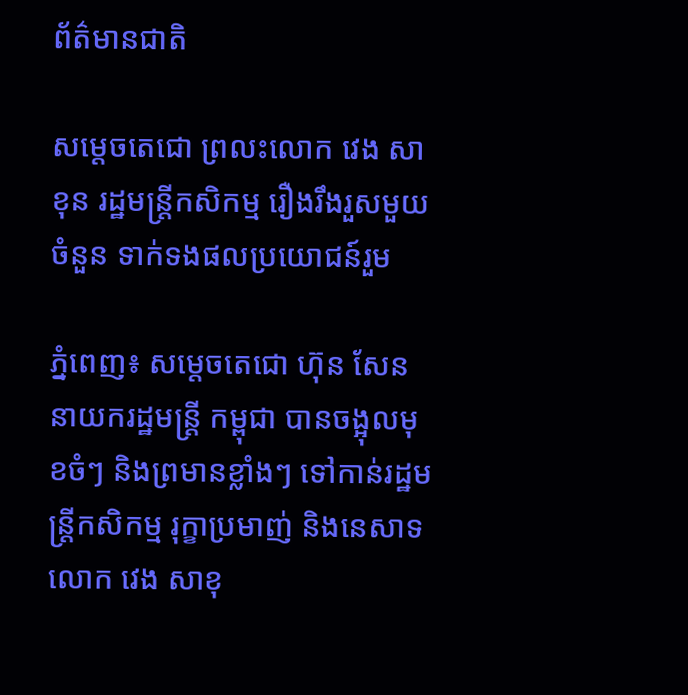ព័ត៌មានជាតិ

សម្តេចតេជោ ព្រលះលោក វេង សាខុន រដ្ឋមន្រ្តីកសិកម្ម រឿងរឹងរួសមួយចំនួន ទាក់ទងផលប្រយោជន៍រួម

ភ្នំពេញ៖ សម្តេចតេជោ ហ៊ុន សែន នាយករដ្ឋមន្ត្រី កម្ពុជា បានចង្អុលមុខចំៗ និងព្រមានខ្លាំងៗ ទៅកាន់រដ្ឋមន្ត្រីកសិកម្ម រុក្ខាប្រមាញ់ និងនេសាទ លោក វេង សាខុ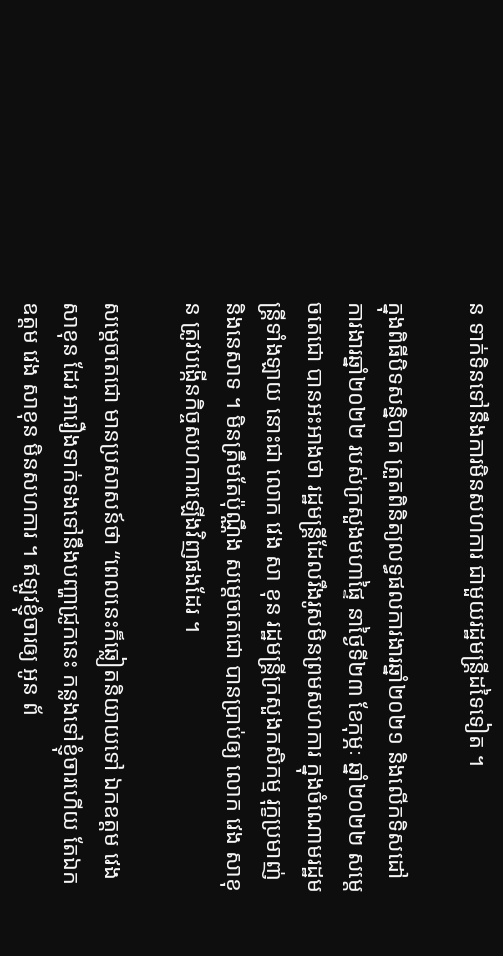ន ទាក់ទិនទៅនឹងការមិនសហការ ជាមួយរដ្ឋមន្ត្រីដទៃទៀត ។

ក្នុងពិធីបិទសន្និបាត ត្រួតពិនិត្យលទ្ធផលការងារឆ្នាំ២០២១ និងលើកទិសដៅការងារឆ្នាំ២០២២ របស់ក្រសួងមហាផ្ទៃ នាថ្ងៃទី២៣ ខែកុម្ភៈ ឆ្នាំ២០២២ សម្តេចតេជោ បានអះអាងថា រដ្ឋមន្ត្រីដែលរឹងរូសមិនព្រមសហការ ក្នុងចំណោមរដ្ឋមន្ត្រីទាំងឡាយ នោះជា លោក វេង សា ខុន រដ្ឋមន្ត្រីក្រសួងកសិកម្ម រុក្ខប្រមាញ់ និងនេសាទ ។ មិនត្រឹមតែប៉ុណ្ណឹង សម្តេចតេជោ បានប្រាប់ឲ្យ លោក វេង សាខុន ត្រូវបង្កើនកិច្ចសហការឡើងវិញផងដែរ ។

សម្តេចតេជោ មានប្រសាសន៍ថា “ពេលនេះក៏ឆ្លៀតនិយាយទៅ ឯកឧត្តម វេង សាខុន ដែរ អារឿងទាក់ទងទៅនឹងបញ្ហាជ្រូកនេះ កន្លងទៅខ្ញុំចារហើយ តែឯកឧត្តម វេង សាខុន មិនសហការ ។ ឥឡូវខ្ញុំចារឲ្យ អូន ព័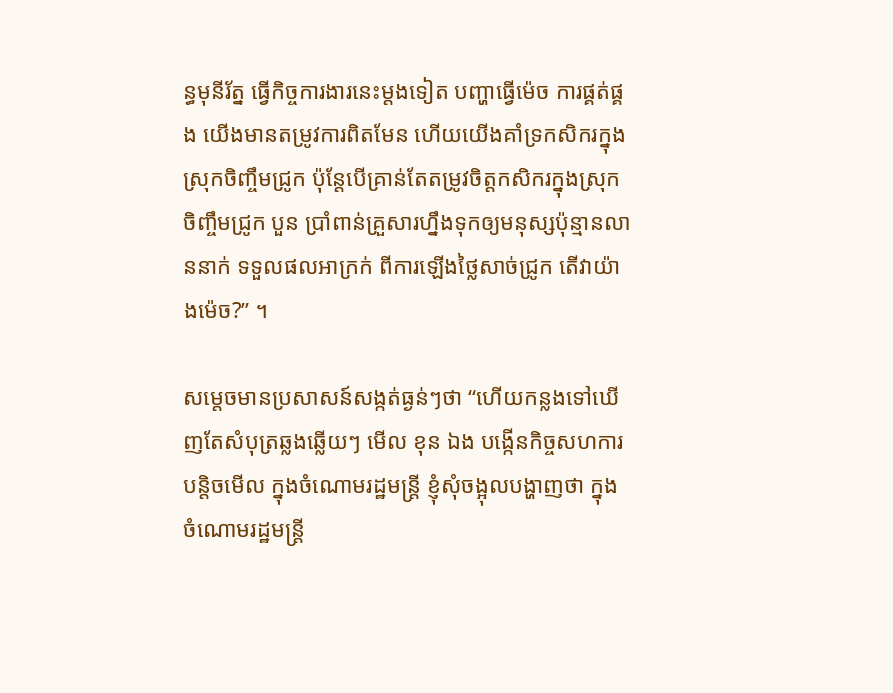ន្ធមុនីរ័ត្ន ធ្វើកិច្ចការងារនេះម្តងទៀត បញ្ហាធ្វើម៉េច ការផ្គត់ផ្គង យើងមានតម្រូវការពិតមែន ហើយយើងគាំទ្រកសិករក្នុងស្រុកចិញ្ចឹមជ្រូក ប៉ុន្តែបើគ្រាន់តែតម្រូវចិត្តកសិករក្នុងស្រុកចិញ្ចឹមជ្រូក បួន ប្រាំពាន់គ្រួសារហ្នឹងទុកឲ្យមនុស្សប៉ុន្មានលាននាក់ ទទួលផលអាក្រក់ ពីការឡើងថ្លៃសាច់ជ្រូក តើវាយ៉ាងម៉េច?” ។

សម្តេចមានប្រសាសន៍សង្កត់ធ្ងន់ៗថា “ហើយកន្លងទៅឃើញតែសំបុត្រឆ្លងឆ្លើយៗ មើល ខុន ឯង បង្កើនកិច្ចសហការបន្តិចមើល ក្នុងចំណោមរដ្ឋមន្ត្រី ខ្ញុំសុំចង្អុលបង្ហាញថា ក្នុង ចំណោមរដ្ឋមន្ត្រី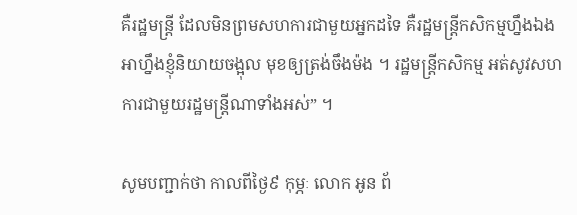គឺរដ្ឋមន្ត្រី ដែលមិនព្រមសហការជាមួយអ្នកដទៃ គឺរដ្ឋមន្ត្រីកសិកម្មហ្នឹងឯង អាហ្នឹងខ្ញុំនិយាយចង្អុល មុខឲ្យត្រង់ចឹងម៉ង ។ រដ្ឋមន្ត្រីកសិកម្ម អត់សូវសហការជាមួយរដ្ឋមន្ត្រីណាទាំងអស់” ។

សូមបញ្ជាក់ថា កាលពីថ្ងៃ៩ កុម្ភៈ លោក អូន ព័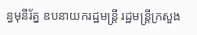ន្ធមុនីរ័ត្ន ឧបនាយករដ្ឋមន្ត្រី រដ្ឋមន្ត្រីក្រសួង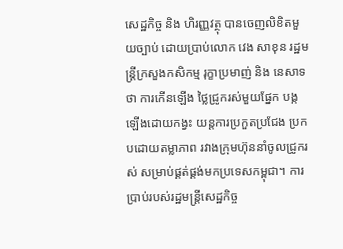សេដ្ឋកិច្ច និង ហិរញ្ញវត្ថុ បានចេញលិខិតមួយច្បាប់ ដោយប្រាប់លោក វេង សាខុន រដ្ឋមន្ត្រីក្រសួងកសិកម្ម រុក្ខាប្រមាញ់ និង នេសាទថា ការកើនឡើង ថ្លៃជ្រូករស់មួយផ្នែក បង្កឡើងដោយកង្វះ យន្ដការប្រកួតប្រជែង ប្រកបដោយតម្លាភាព រវាងក្រុមហ៊ុននាំចូលជ្រូករស់ សម្រាប់ផ្គត់ផ្គង់មកប្រទេសកម្ពុជា។ ការប្រាប់របស់រដ្ឋមន្រ្តីសេដ្ឋកិច្ច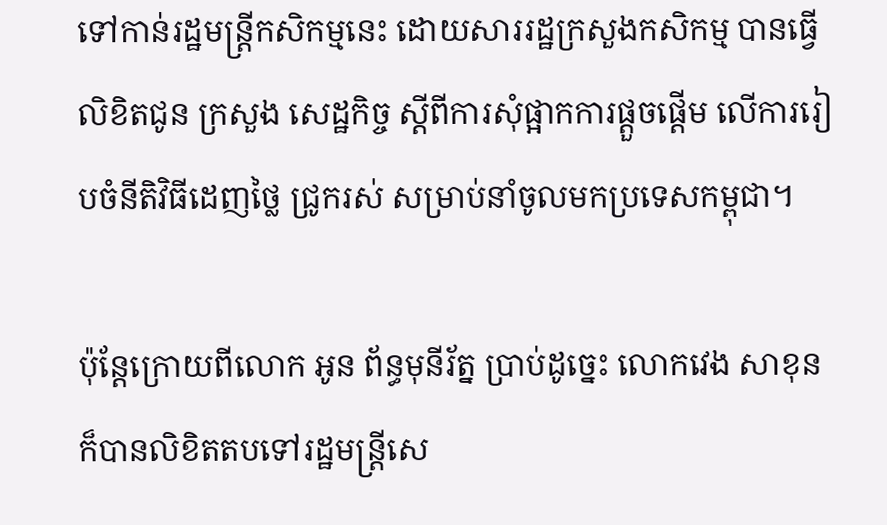ទៅកាន់រដ្ឋមន្រ្តីកសិកម្មនេះ ដោយសាររដ្ឋក្រសួងកសិកម្ម បានធ្វើលិខិតជូន ក្រសួង សេដ្ឋកិច្ច ស្តីពីការសុំផ្អាកការផ្តួចផ្តើម លើការរៀបចំនីតិវិធីដេញថ្លៃ ជ្រូករស់ សម្រាប់នាំចូលមកប្រទេសកម្ពុជា។

ប៉ុន្តែក្រោយពីលោក អូន ព័ន្ធមុនីរ័ត្ន ប្រាប់ដូច្នេះ លោកវេង សាខុនក៏បានលិខិតតបទៅរដ្ឋមន្រ្តីសេ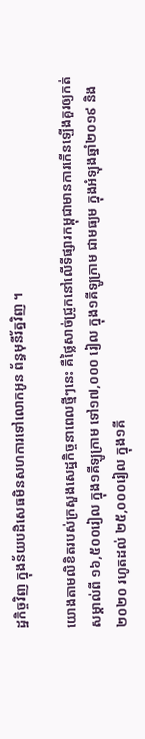ដ្ឋកិច្ចវិញ ក្នុងន័យបដិសេធមិនសហការទៅលោកអូន ព័ន្ធមុនីរ័ត្នវិញ ។

យោងតាមលិខិតរបស់ក្រសួងសេដ្ឋកិច្ចនាពេលថ្មីៗនេះ គឺថ្លៃសាច់ជ្រូកនៅលើទីផ្សារកម្ពុជាមានការកើនឡើងគួរឲ្យកត់សម្គាល់ពី ១៦,៥០០រៀល ក្នុង១គីឡូក្រាម ទៅ១៧,០០០ រៀល ក្នុង១គីឡូក្រាម ជាមធ្យម ក្នុងអំឡុងឆ្នាំ២០១៩ និង២០២០ រហូតដល់ ២៥,០០០រៀល ក្នុង១គី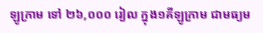ឡូក្រាម ទៅ ២៦,០០០ រៀល ក្នុង១គីឡូក្រាម ជាមធ្យម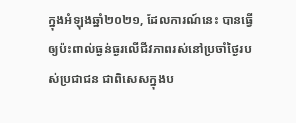ក្នុងអំឡុងឆ្នាំ២០២១, ដែលការណ៍នេះ បានធ្វើឲ្យប៉ះពាល់ធ្ងន់ធ្ងរលើជីវភាពរស់នៅប្រចាំថ្ងៃរបស់ប្រជាជន ជាពិសេសក្នុងប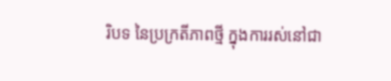រិបទ នៃប្រក្រតីភាពថ្មី ក្នុងការរស់នៅជា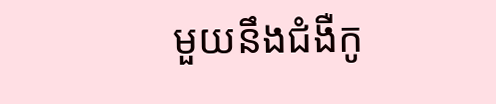មួយនឹងជំងឺកូ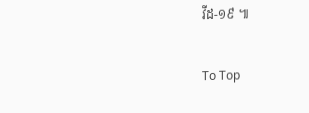វីដ-១៩ ៕

To Top